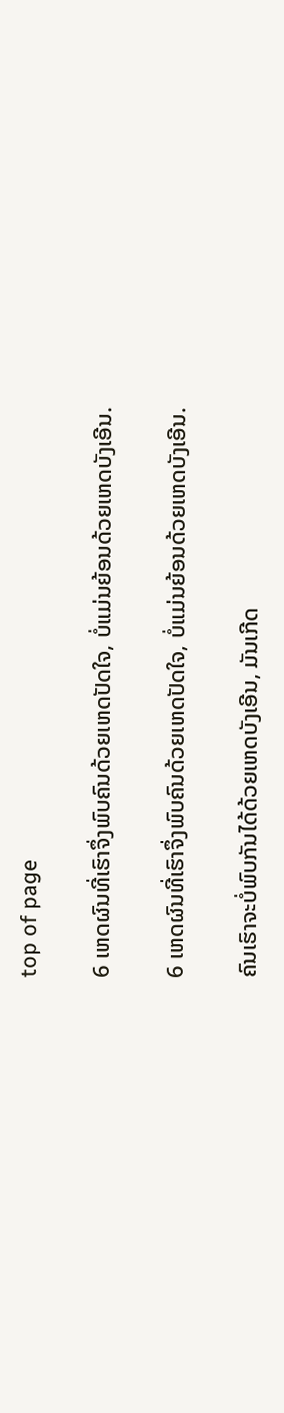top of page

6 ເຫດຜົນທີ່ເຮົາຈຶ່ງພົບຄົນດ້ວຍເຫດປັດໃຈ, ບໍ່ແມ່ນຍ້ອນດ້ວຍເຫດບັງເອີນ.

6 ເຫດຜົນທີ່ເຮົາຈຶ່ງພົບຄົນດ້ວຍເຫດປັດໃຈ, ບໍ່ແມ່ນຍ້ອນດ້ວຍເຫດບັງເອີນ.

ຄົນເຮົາຈະບໍ່ພົບກັນໄດ້ດ້ວຍເຫດບັງເອີນ, ມັນເກີດ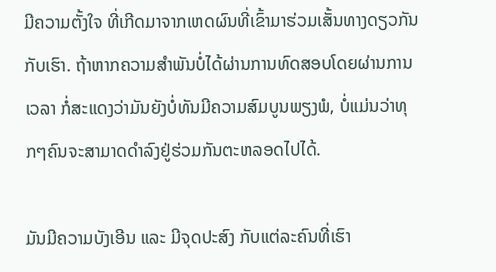ມີຄວາມຕັ້ງໃຈ ທີ່ເກີດມາຈາກເຫດຜົນທີ່ເຂົ້າມາຮ່ວມເສັ້ນທາງດຽວກັນກັບເຮົາ. ຖ້າຫາກຄວາມສຳພັນບໍ່ໄດ້ຜ່ານການທົດສອບໂດຍຜ່ານການເວລາ ກໍ່ສະແດງວ່າມັນຍັງບໍ່ທັນມີຄວາມສົມບູນພຽງພໍ, ບໍ່ແມ່ນວ່າທຸກໆຄົນຈະສາມາດດຳລົງຢູ່ຮ່ວມກັນຕະຫລອດໄປໄດ້.

ມັນມີຄວາມບັງເອີນ ແລະ ມີຈຸດປະສົງ ກັບແຕ່ລະຄົນທີ່ເຮົາ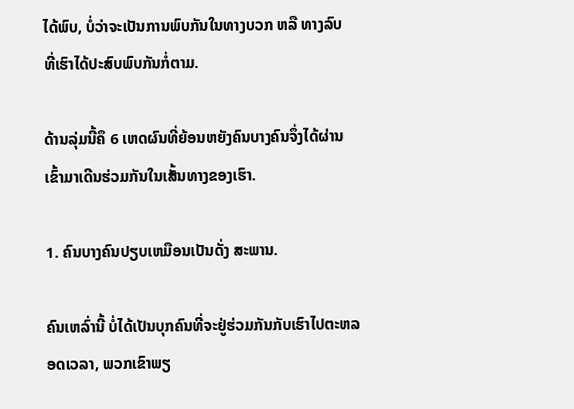ໄດ້ພົບ, ບໍ່ວ່າຈະເປັນການພົບກັນໃນທາງບວກ ຫລື ທາງລົບ ທີ່ເຮົາໄດ້ປະສົບພົບກັນກໍ່ຕາມ.

ດ້ານລຸ່ມນີ້ຄຶ 6 ເຫດຜົນທີ່ຍ້ອນຫຍັງຄົນບາງຄົນຈຶ່ງໄດ້ຜ່ານເຂົ້າມາເດີນຮ່ວມກັນໃນເສັ້ນທາງຂອງເຮົາ.

1. ຄົນບາງຄົນປຽບເຫມືອນເປັນດັ່ງ ສະພານ.

ຄົນເຫລົ່ານີ້ ບໍ່ໄດ້ເປັນບຸກຄົນທີ່ຈະຢູ່ຮ່ວມກັນກັບເຮົາໄປຕະຫລອດເວລາ, ພວກເຂົາພຽ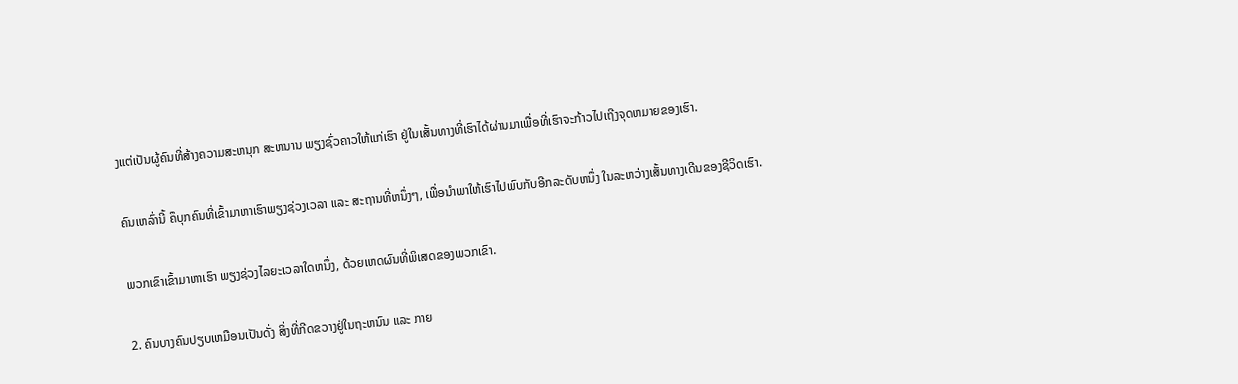ງແຕ່ເປັນຜູ້ຄົນທີ່ສ້າງຄວາມສະຫນຸກ ສະຫນານ ພຽງຊົ່ວຄາວໃຫ້ແກ່ເຮົາ ຢູ່ໃນເສັ້ນທາງທີ່ເຮົາໄດ້ຜ່ານມາເພື່ອທີ່ເຮົາຈະກ້າວໄປເຖີງຈຸດຫມາຍຂອງເຮົາ.

ຄົນເຫລົ່ານີ້ ຄຶບຸກຄົນທີ່ເຂົ້າມາຫາເຮົາພຽງຊ່ວງເວລາ ແລະ ສະຖານທີ່ຫນຶ່ງໆ, ເພື່ອນຳພາໃຫ້ເຮົາໄປພົບກັບອີກລະດັບຫນຶ່ງ ໃນລະຫວ່າງເສັ້ນທາງເດີນຂອງຊີວິດເຮົາ.

ພວກເຂົາເຂົ້າມາຫາເຮົາ ພຽງຊ່ວງໄລຍະເວລາໃດຫນຶ່ງ, ດ້ວຍເຫດຜົນທີ່ພິເສດຂອງພວກເຂົາ.

2. ຄົນບາງຄົນປຽບເຫມືອນເປັນດັ່ງ ສິ່ງທີ່ກີດຂວາງຢູ່ໃນຖະຫນົນ ແລະ ກາຍ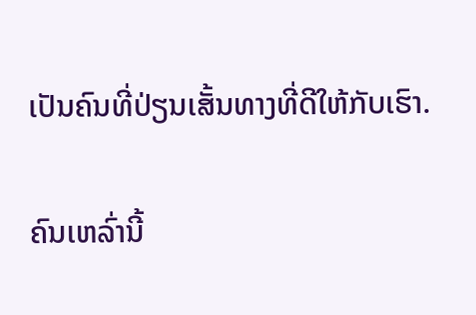ເປັນຄົນທີ່ປ່ຽນເສັ້ນທາງທີ່ດີໃຫ້ກັບເຮົາ.

ຄົນເຫລົ່ານີ້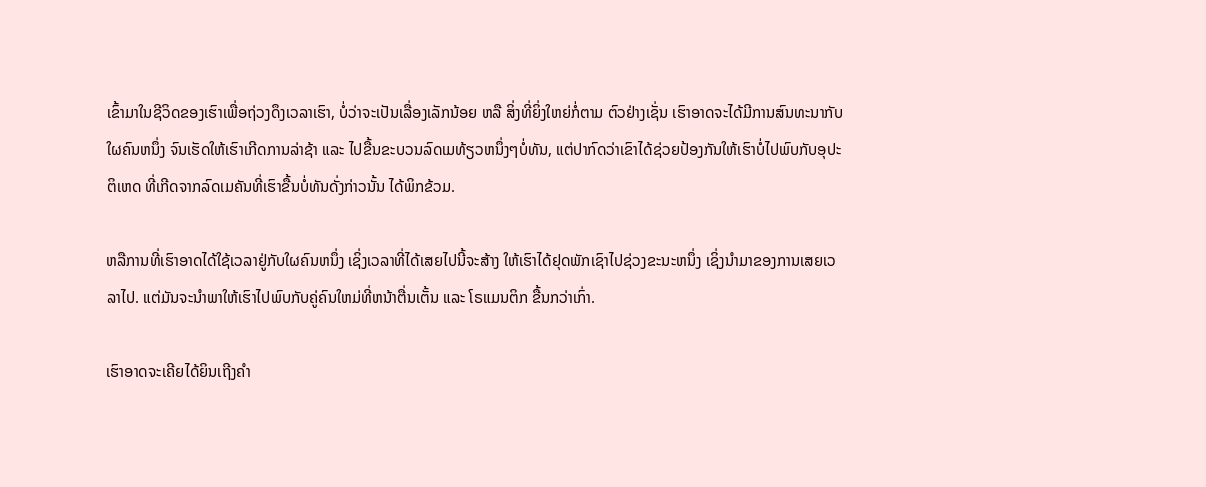ເຂົ້າມາໃນຊີວິດຂອງເຮົາເພື່ອຖ່ວງດຶງເວລາເຮົາ, ບໍ່ວ່າຈະເປັນເລື່ອງເລັກນ້ອຍ ຫລື ສິ່ງທີ່ຍິ່ງໃຫຍ່ກໍ່ຕາມ ຕົວຢ່າງເຊັ່ນ ເຮົາອາດຈະໄດ້ມີການສົນທະນາກັບໃຜຄົນຫນຶ່ງ ຈົນເຮັດໃຫ້ເຮົາເກີດການລ່າຊ້າ ແລະ ໄປຂື້ນຂະບວນລົດເມທ້ຽວຫນຶ່ງໆບໍ່ທັນ, ແຕ່ປາກົດວ່າເຂົາໄດ້ຊ່ວຍປ້ອງກັນໃຫ້ເຮົາບໍ່ໄປພົບກັບອຸປະຕິເຫດ ທີ່ເກີດຈາກລົດເມຄັນທີ່ເຮົາຂື້ນບໍ່ທັນດັ່ງກ່າວນັ້ນ ໄດ້ພິກຂ້ວມ.

ຫລືການທີ່ເຮົາອາດໄດ້ໃຊ້ເວລາຢູ່ກັບໃຜຄົນຫນຶ່ງ ເຊິ່ງເວລາທີ່ໄດ້ເສຍໄປນີ້ຈະສ້າງ ໃຫ້ເຮົາໄດ້ຢຸດພັກເຊົາໄປຊ່ວງຂະນະຫນຶ່ງ ເຊິ່ງນຳມາຂອງການເສຍເວລາໄປ. ແຕ່ມັນຈະນຳພາໃຫ້ເຮົາໄປພົບກັບຄູ່ຄົນໃຫມ່ທີ່ຫນ້າຕື່ນເຕັ້ນ ແລະ ໂຣແມນຕິກ ຂື້ນກວ່າເກົ່າ.

ເຮົາອາດຈະເຄີຍໄດ້ຍິນເຖີງຄຳ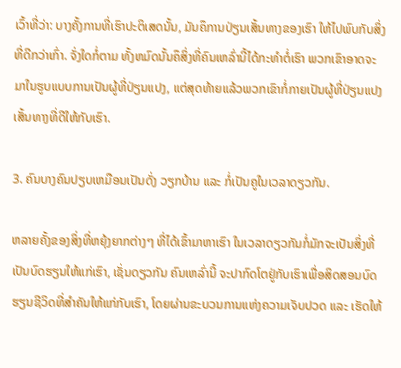ເວົ້າທີ່ວ່າ: ບາງຄັ້ງການທີ່ເຮົາປະຕິເສດນັ້ນ, ມັນຄຶການປ່ຽນເສັ້ນທາງຂອງເຮົາ ໃຫ້ໄປພົບກັບສິ່ງທີ່ດີກວ່າເກົ່າ. ຈັ່ງໃດກໍ່ຕາມ ທັ້ງຫມົດນັ້ນຄຶສິ່ງທີ່ຄົນເຫລົ່ານີ້ໄດ້ກະທຳຕໍ່ເຮົາ ພວກເຂົາອາດຈະມາໃນຮູບແບບການເປັນຜູ້ທີ່ປ່ຽນແປງ, ແຕ່ສຸດທ້າຍແລ້ວພວກເຂົາກໍ່ກາຍເປັນຜູ້ທີ່ປ່ຽນແປງເສັ້ນທາງທີ່ດີໃຫ້ກັບເຮົາ.

3. ຄົນບາງຄົນປຽບເຫມືອນເປັນດັ່ງ ວຽກບ້ານ ແລະ ກໍ່ເປັນຄູໃນເວລາດຽວກັນ.

ຫລາຍຄັ້ງຂອງສິ່ງທີ່ຫຍຸ້ງຍາກຕ່າງໆ ທີ່ໄດ້ເຂົ້າມາຫາເຮົາ ໃນເວລາດຽວກັນກໍ່ມັກຈະເປັນສິ່ງທີ່ເປັນບົດຮຽນໃຫ້ແກ່ເຮົາ, ເຊັ່ນດຽວກັນ ຄົນເຫລົ່ານີ້ ຈະປາກົດໂຕຢູ່ກັບເຮົາເພື່ອສິດສອນບົດຮຽນຊີວິດທີ່ສຳຄັນໃຫ້ແກ່ກັບເຮົາ, ໂດຍຜ່ານຂະບວນການແຫ່ງຄວາມເຈັບປວດ ແລະ ເຮັດໃຫ້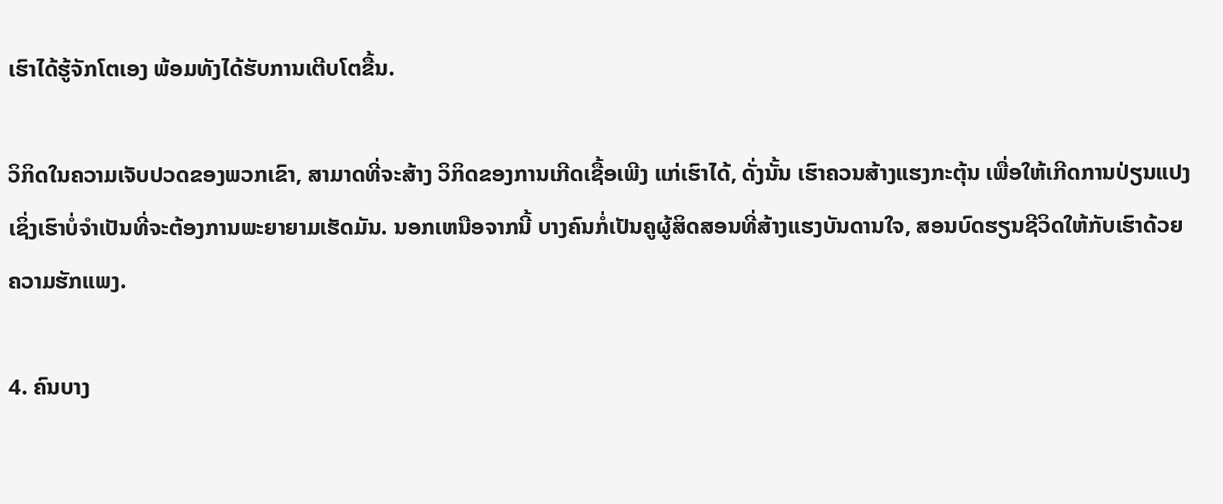ເຮົາໄດ້ຮູ້ຈັກໂຕເອງ ພ້ອມທັງໄດ້ຮັບການເຕີບໂຕຂື້ນ.

ວິກິດໃນຄວາມເຈັບປວດຂອງພວກເຂົາ, ສາມາດທີ່ຈະສ້າງ ວິກິດຂອງການເກີດເຊື້ອເພີງ ແກ່ເຮົາໄດ້, ດັ່ງນັ້ນ ເຮົາຄວນສ້າງແຮງກະຕຸ້ນ ເພື່ອໃຫ້ເກີດການປ່ຽນແປງ ເຊິ່ງເຮົາບໍ່ຈຳເປັນທີ່ຈະຕ້ອງການພະຍາຍາມເຮັດມັນ. ນອກເຫນືອຈາກນີ້ ບາງຄົນກໍ່ເປັນຄູຜູ້ສິດສອນທີ່ສ້າງແຮງບັນດານໃຈ, ສອນບົດຮຽນຊີວິດໃຫ້ກັບເຮົາດ້ວຍຄວາມຮັກແພງ.

4. ຄົນບາງ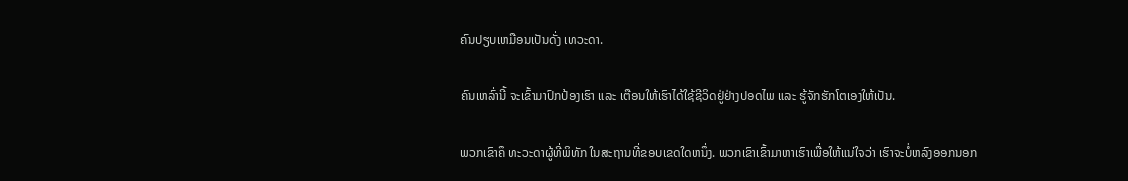ຄົນປຽບເຫມືອນເປັນດັ່ງ ເທວະດາ.

ຄົນເຫລົ່ານີ້ ຈະເຂົ້າມາປົກປ້ອງເຮົາ ແລະ ເຕືອນໃຫ້ເຮົາໄດ້ໃຊ້ຊີວິດຢູ່ຢ່າງປອດໄພ ແລະ ຮູ້ຈັກຮັກໂຕເອງໃຫ້ເປັນ.

ພວກເຂົາຄຶ ທະວະດາຜູ້ທີ່ພິທັກ ໃນສະຖານທີ່ຂອບເຂດໃດຫນຶ່ງ. ພວກເຂົາເຂົ້າມາຫາເຮົາເພື່ອໃຫ້ແນ່ໃຈວ່າ ເຮົາຈະບໍ່ຫລົງອອກນອກ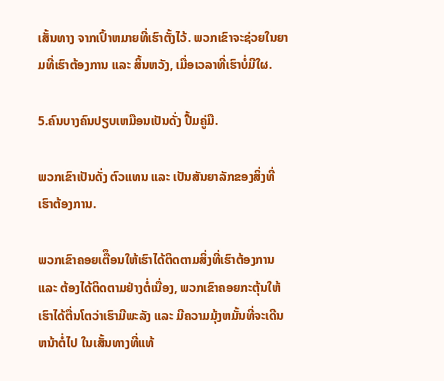ເສັ້ນທາງ ຈາກເປົ້າຫມາຍທີ່ເຮົາຕັ້ງໄວ້. ພວກເຂົາຈະຊ່ວຍໃນຍາມທີ່ເຮົາຕ້ອງການ ແລະ ສິ້ນຫວັງ, ເມື່ອເວລາທີ່ເຮົາບໍ່ມີໃຜ.

5.ຄົນບາງຄົນປຽບເຫມືອນເປັນດັ່ງ ປື້ມຄູ່ມື.

ພວກເຂົາເປັນດັ່ງ ຕົວແທນ ແລະ ເປັນສັນຍາລັກຂອງສິ່ງທີ່ເຮົາຕ້ອງການ.

ພວກເຂົາຄອຍເຕືຶອນໃຫ້ເຮົາໄດ້ຕິດຕາມສິ່ງທີ່ເຮົາຕ້ອງການ ແລະ ຕ້ອງໄດ້ຕິດຕາມຢ່າງຕໍ່ເນື່ອງ, ພວກເຂົາຄອຍກະຕຸ້ນໃຫ້ເຮົາໄດ້ຕື່ນໂຕວ່າເຮົາມີພະລັງ ແລະ ມີຄວາມມຸ້ງຫມັ້ນທີ່ຈະເດີນຫນ້າຕໍ່ໄປ ໃນເສັ້ນທາງທີ່ແທ້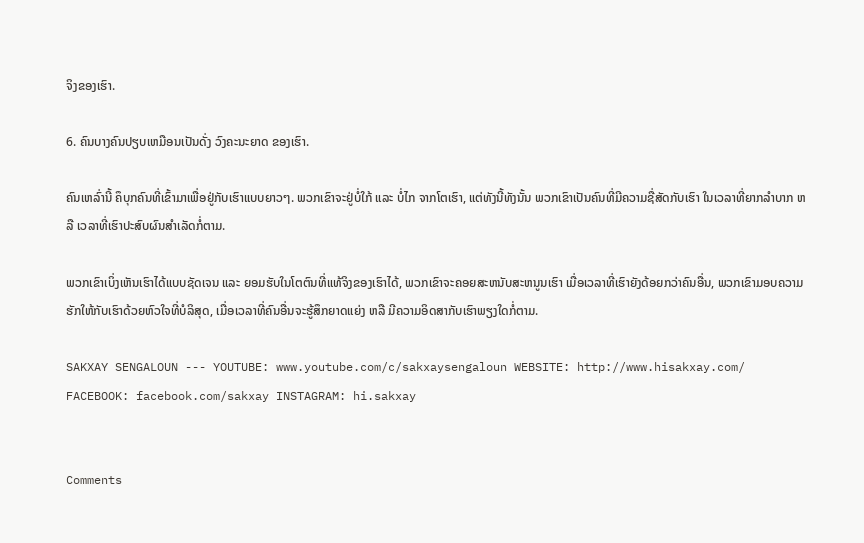ຈິງຂອງເຮົາ.

6. ຄົນບາງຄົນປຽບເຫມືອນເປັນດັ່ງ ວົງຄະນະຍາດ ຂອງເຮົາ.

ຄົນເຫລົ່ານີ້ ຄຶບຸກຄົນທີ່ເຂົ້າມາເພື່ອຢູ່ກັບເຮົາແບບຍາວໆ. ພວກເຂົາຈະຢູ່ບໍ່ໃກ້ ແລະ ບໍ່ໄກ ຈາກໂຕເຮົາ, ແຕ່ທັງນີ້ທັງນັ້ນ ພວກເຂົາເປັນຄົນທີ່ມີຄວາມຊື່ສັດກັບເຮົາ ໃນເວລາທີ່ຍາກລໍາບາກ ຫລື ເວລາທີ່ເຮົາປະສົບຜົນສຳເລັດກໍ່ຕາມ.

ພວກເຂົາເບິ່ງເຫັນເຮົາໄດ້ແບບຊັດເຈນ ແລະ ຍອມຮັບໃນໂຕຕົນທີ່ແທ້ຈິງຂອງເຮົາໄດ້, ພວກເຂົາຈະຄອຍສະຫນັບສະຫນູນເຮົາ ເມື່ອເວລາທີ່ເຮົາຍັງດ້ອຍກວ່າຄົນອື່ນ, ພວກເຂົາມອບຄວາມຮັກໃຫ້ກັບເຮົາດ້ວຍຫົວໃຈທີ່ບໍລິສຸດ, ເມື່ອເວລາທີ່ຄົນອື່ນຈະຮູ້ສຶກຍາດແຍ່ງ ຫລື ມີຄວາມອິດສາກັບເຮົາພຽງໃດກໍ່ຕາມ.

SAKXAY SENGALOUN --- YOUTUBE: www.youtube.com/c/sakxaysengaloun WEBSITE: http://www.hisakxay.com/ FACEBOOK: facebook.com/sakxay INSTAGRAM: hi.sakxay


Comments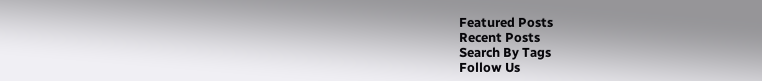Featured Posts
Recent Posts
Search By Tags
Follow Us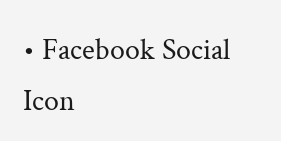• Facebook Social Icon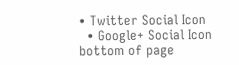• Twitter Social Icon
  • Google+ Social Icon
bottom of page